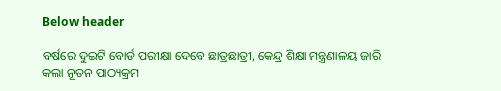Below header

ବର୍ଷରେ ଦୁଇଟି ବୋର୍ଡ ପରୀକ୍ଷା ଦେବେ ଛାତ୍ରଛାତ୍ରୀ, କେନ୍ଦ୍ର ଶିକ୍ଷା ମନ୍ତ୍ରଣାଳୟ ଜାରି କଲା ନୂତନ ପାଠ୍ୟକ୍ରମ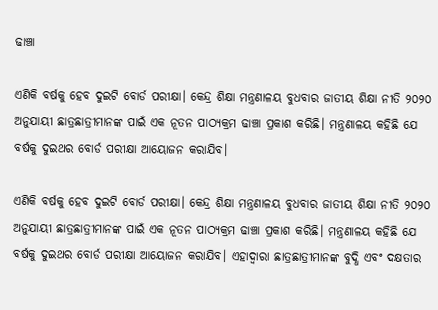ଢାଞ୍ଚା

ଏଣିକି ବର୍ଷକୁ ହେବ ଦୁଇଟି ବୋର୍ଡ ପରୀକ୍ଷା। କେନ୍ଦ୍ର ଶିକ୍ଷା ମନ୍ତ୍ରଣାଳୟ ବୁଧବାର ଜାତୀୟ ଶିକ୍ଷା ନୀତି ୨୦୨୦ ଅନୁଯାୟୀ ଛାତ୍ରଛାତ୍ରୀମାନଙ୍କ ପାଇଁ ଏକ ନୂତନ ପାଠ୍ୟକ୍ରମ ଢାଞ୍ଚା ପ୍ରକାଶ କରିଛି। ମନ୍ତ୍ରଣାଳୟ କହିଛି ଯେ ବର୍ଷକୁ ଦୁଇଥର ବୋର୍ଡ ପରୀକ୍ଷା ଆୟୋଜନ କରାଯିବ।

ଏଣିକି ବର୍ଷକୁ ହେବ ଦୁଇଟି ବୋର୍ଡ ପରୀକ୍ଷା। କେନ୍ଦ୍ର ଶିକ୍ଷା ମନ୍ତ୍ରଣାଳୟ ବୁଧବାର ଜାତୀୟ ଶିକ୍ଷା ନୀତି ୨୦୨୦ ଅନୁଯାୟୀ ଛାତ୍ରଛାତ୍ରୀମାନଙ୍କ ପାଇଁ ଏକ ନୂତନ ପାଠ୍ୟକ୍ରମ ଢାଞ୍ଚା ପ୍ରକାଶ କରିଛି। ମନ୍ତ୍ରଣାଳୟ କହିଛି ଯେ ବର୍ଷକୁ ଦୁଇଥର ବୋର୍ଡ ପରୀକ୍ଷା ଆୟୋଜନ କରାଯିବ। ଏହାଦ୍ୱାରା ଛାତ୍ରଛାତ୍ରୀମାନଙ୍କ ବୁଦ୍ଧି ଏବଂ ଦକ୍ଷତାର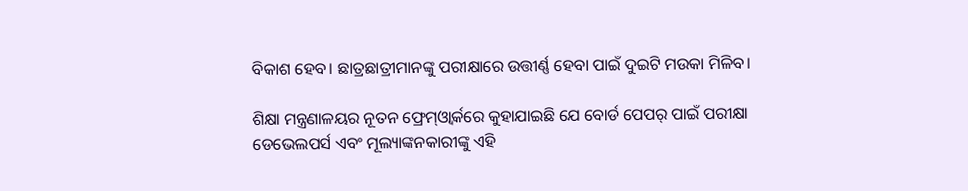ବିକାଶ ହେବ। ଛାତ୍ରଛାତ୍ରୀମାନଙ୍କୁ ପରୀକ୍ଷାରେ ଉତ୍ତୀର୍ଣ୍ଣ ହେବା ପାଇଁ ଦୁଇଟି ମଉକା ମିଳିବ।

ଶିକ୍ଷା ମନ୍ତ୍ରଣାଳୟର ନୂତନ ଫ୍ରେମ୍‌ଓ୍ଵାର୍କରେ କୁହାଯାଇଛି ଯେ ବୋର୍ଡ ପେପର୍‌ ପାଇଁ ପରୀକ୍ଷା ଡେଭେଲପର୍ସ ଏବଂ ମୂଲ୍ୟାଙ୍କନକାରୀଙ୍କୁ ଏହି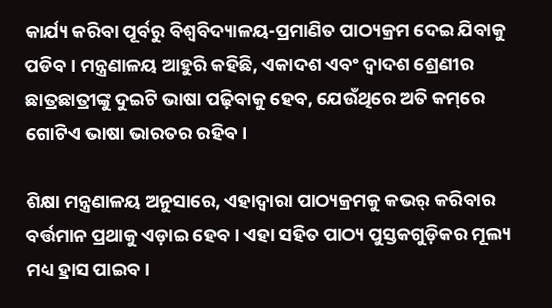କାର୍ଯ୍ୟ କରିବା ପୂର୍ବରୁ ବିଶ୍ୱବିଦ୍ୟାଳୟ-ପ୍ରମାଣିତ ପାଠ୍ୟକ୍ରମ ଦେଇ ଯିବାକୁ ପଡିବ। ମନ୍ତ୍ରଣାଳୟ ଆହୁରି କହିଛି, ଏକାଦଶ ଏବଂ ଦ୍ୱାଦଶ ଶ୍ରେଣୀର ଛାତ୍ରଛାତ୍ରୀଙ୍କୁ ଦୁଇଟି ଭାଷା ପଢ଼ିବାକୁ ହେବ, ଯେଉଁଥିରେ ଅତି କମ୍‌ରେ ଗୋଟିଏ ଭାଷା ଭାରତର ରହିବ।

ଶିକ୍ଷା ମନ୍ତ୍ରଣାଳୟ ଅନୁସାରେ, ଏହାଦ୍ୱାରା ପାଠ୍ୟକ୍ରମକୁ କଭର୍‌ କରିବାର ବର୍ତ୍ତମାନ ପ୍ରଥାକୁ ଏଡ଼ାଇ ହେବ। ଏହା ସହିତ ପାଠ୍ୟ ପୁସ୍ତକଗୁଡ଼ିକର ମୂଲ୍ୟ ମଧ୍ୟ ହ୍ରାସ ପାଇବ।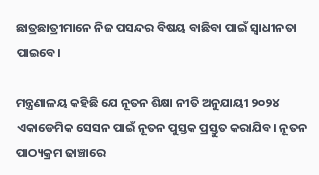ଛାତ୍ରଛାତ୍ରୀମାନେ ନିଜ ପସନ୍ଦର ବିଷୟ ବାଛିବା ପାଇଁ ସ୍ୱାଧୀନତା ପାଇବେ।

ମନ୍ତ୍ରଣାଳୟ କହିଛି ଯେ ନୂତନ ଶିକ୍ଷା ନୀତି ଅନୁଯାୟୀ ୨୦୨୪ ଏକାଡେମିକ ସେସନ ପାଇଁ ନୂତନ ପୁସ୍ତକ ପ୍ରସ୍ତୁତ କରାଯିବ। ନୂତନ ପାଠ୍ୟକ୍ରମ ଢାଞ୍ଚାରେ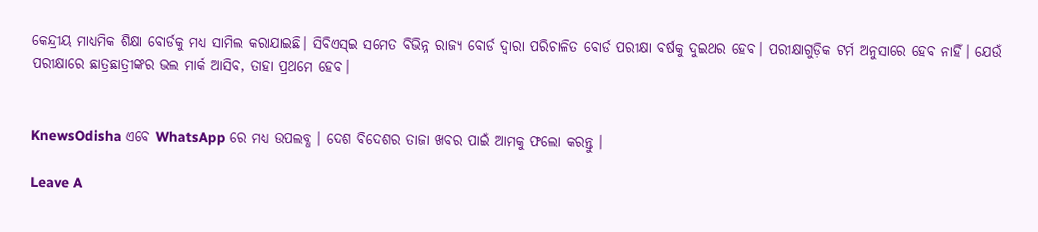କେନ୍ଦ୍ରୀୟ ମାଧ୍ୟମିକ ଶିକ୍ଷା ବୋର୍ଡକୁ ମଧ୍ୟ ସାମିଲ କରାଯାଇଛି। ସିବିଏସ୍ଇ ସମେତ ବିଭିନ୍ନ ରାଜ୍ୟ ବୋର୍ଡ ଦ୍ୱାରା ପରିଚାଳିତ ବୋର୍ଡ ପରୀକ୍ଷା ବର୍ଷକୁ ଦୁଇଥର ହେବ। ପରୀକ୍ଷାଗୁଡ଼ିକ ଟର୍ମ ଅନୁସାରେ ହେବ ନାହିଁ। ଯେଉଁ ପରୀକ୍ଷାରେ ଛାତ୍ରଛାତ୍ରୀଙ୍କର ଭଲ ମାର୍କ ଆସିବ, ତାହା ପ୍ରଥମେ ହେବ।


KnewsOdisha ଏବେ WhatsApp ରେ ମଧ୍ୟ ଉପଲବ୍ଧ । ଦେଶ ବିଦେଶର ତାଜା ଖବର ପାଇଁ ଆମକୁ ଫଲୋ କରନ୍ତୁ ।

Leave A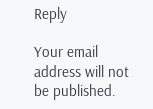Reply

Your email address will not be published.